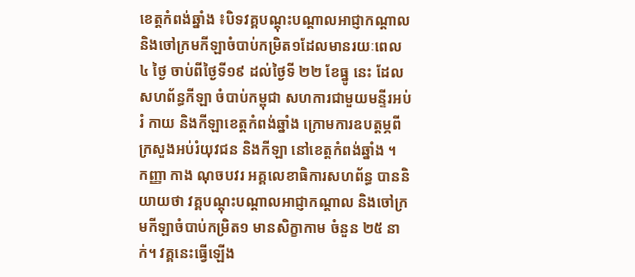ខេត្តកំពង់ឆ្នាំង ៖បិទវគ្គបណ្ដុះបណ្ដាលអាជ្ញាកណ្តាល និងចៅក្រមកីឡាចំបាប់កម្រិត១ដែលមានរយៈពេល ៤ ថ្ងៃ ចាប់ពីថ្ងៃទី១៩ ដល់ថ្ងៃទី ២២ ខែធ្នូ នេះ ដែលសហព័ន្ធកីឡា ចំបាប់កម្ពុជា សហការជាមួយមន្ទីរអប់រំ កាយ និងកីឡាខេត្តកំពង់ឆ្នាំង ក្រោមការឧបត្តម្ភពី ក្រសួងអប់រំយុវជន និងកីឡា នៅខេត្តកំពង់ឆ្នាំង ។
កញ្ញា កាង ណុចបវរ អគ្គលេខាធិការសហព័ន្ធ បាននិយាយថា វគ្គបណ្ដុះបណ្ដាលអាជ្ញាកណ្តាល និងចៅក្រមកីឡាចំបាប់កម្រិត១ មានសិក្ខាកាម ចំនួន ២៥ នាក់។ វគ្គនេះធ្វើឡើង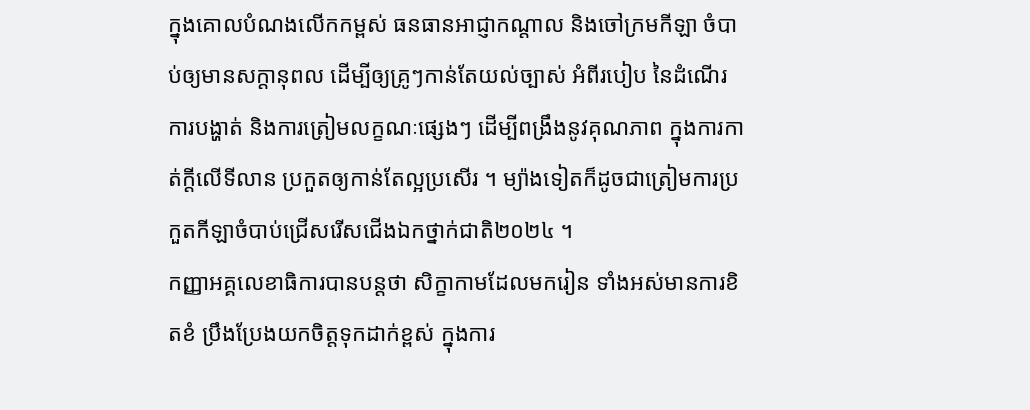ក្នុងគោលបំណងលើកកម្ពស់ ធនធានអាជ្ញាកណ្តាល និងចៅក្រមកីឡា ចំបាប់ឲ្យមានសក្តានុពល ដើម្បីឲ្យគ្រូៗកាន់តែយល់ច្បាស់ អំពីរបៀប នៃដំណើរការបង្ហាត់ និងការត្រៀមលក្ខណៈផ្សេងៗ ដើម្បីពង្រឹងនូវគុណភាព ក្នុងការកាត់ក្តីលើទីលាន ប្រកួតឲ្យកាន់តែល្អប្រសើរ ។ ម្យ៉ាងទៀតក៏ដូចជាត្រៀមការប្រកួតកីឡាចំបាប់ជ្រើសរើសជើងឯកថ្នាក់ជាតិ២០២៤ ។
កញ្ញាអគ្គលេខាធិការបានបន្តថា សិក្ខាកាមដែលមករៀន ទាំងអស់មានការខិតខំ ប្រឹងប្រែងយកចិត្តទុកដាក់ខ្ពស់ ក្នុងការ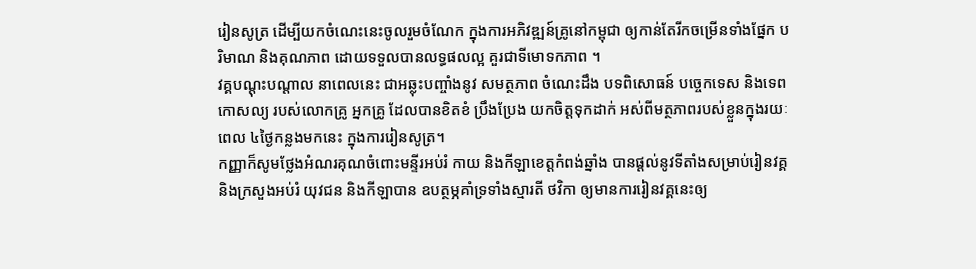រៀនសូត្រ ដើម្បីយកចំណេះនេះចូលរួមចំណែក ក្នុងការអភិវឌ្ឍន៍គ្រូនៅកម្ពុជា ឲ្យកាន់តែរីកចម្រើនទាំងផ្នែក បរិមាណ និងគុណភាព ដោយទទួលបានលទ្ធផលល្អ គួរជាទីមោទកភាព ។
វគ្គបណ្តុះបណ្តាល នាពេលនេះ ជាអឆ្លុះបញ្ចាំងនូវ សមត្ថភាព ចំណេះដឹង បទពិសោធន៍ បច្ចេកទេស និងទេពកោសល្យ របស់លោកគ្រូ អ្នកគ្រូ ដែលបានខិតខំ ប្រឹងប្រែង យកចិត្តទុកដាក់ អស់ពីមត្ថភាពរបស់ខ្លួនក្នុងរយៈពេល ៤ថ្ងៃកន្លងមកនេះ ក្នុងការរៀនសូត្រ។
កញ្ញាក៏សូមថ្លែងអំណរគុណចំពោះមន្ទីរអប់រំ កាយ និងកីឡាខេត្តកំពង់ឆ្នាំង បានផ្តល់នូវទីតាំងសម្រាប់រៀនវគ្គ និងក្រសួងអប់រំ យុវជន និងកីឡាបាន ឧបត្ថម្ភគាំទ្រទាំងស្មារតី ថវិកា ឲ្យមានការរៀនវគ្គនេះឲ្យ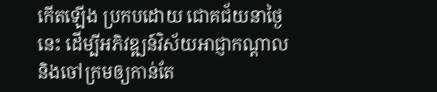កើតឡើង ប្រកបដោយ ជោគជ័យនាថ្ងៃនេះ ដើម្បីអភិវឌ្ឍន៍វិស័យអាជ្ញាកណ្តាល និងចៅក្រមឲ្យកាន់តែ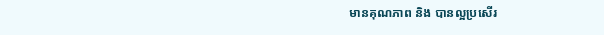មានគុណភាព និង បានល្អប្រសើរ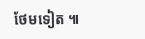ថែមទៀត ៕